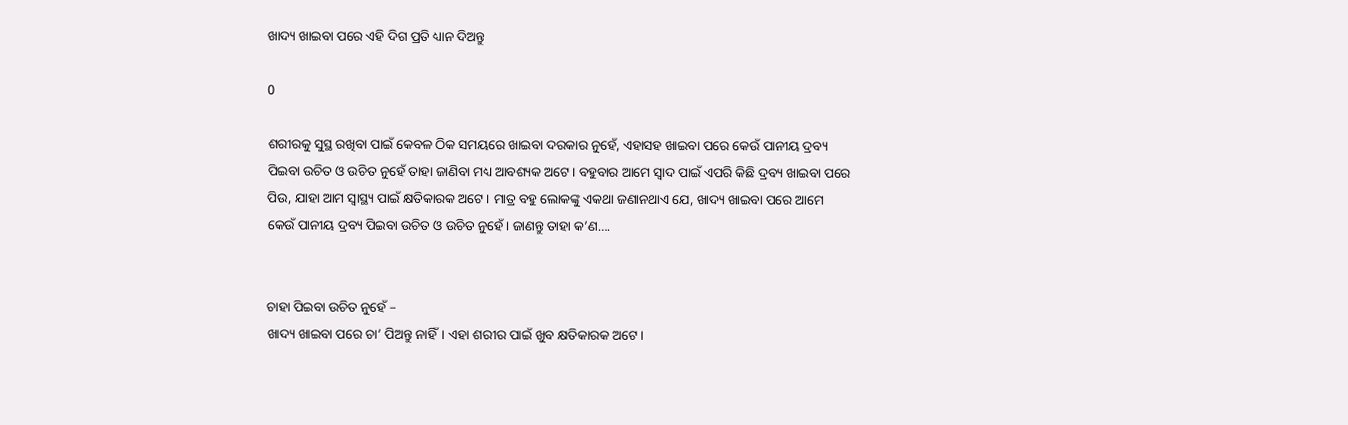ଖାଦ୍ୟ ଖାଇବା ପରେ ଏହି ଦିଗ ପ୍ରତି ଧ୍ୟାନ ଦିଅନ୍ତୁ

0

ଶରୀରକୁ ସୁସ୍ଥ ରଖିବା ପାଇଁ କେବଳ ଠିକ ସମୟରେ ଖାଇବା ଦରକାର ନୁହେଁ, ଏହାସହ ଖାଇବା ପରେ କେଉଁ ପାନୀୟ ଦ୍ରବ୍ୟ ପିଇବା ଉଚିତ ଓ ଉଚିତ ନୁହେଁ ତାହା ଜାଣିବା ମଧ୍ୟ ଆବଶ୍ୟକ ଅଟେ। ବହୁବାର ଆମେ ସ୍ୱାଦ ପାଇଁ ଏପରି କିଛି ଦ୍ରବ୍ୟ ଖାଇବା ପରେ ପିଉ, ଯାହା ଆମ ସ୍ୱାସ୍ଥ୍ୟ ପାଇଁ କ୍ଷତିକାରକ ଅଟେ। ମାତ୍ର ବହୁ ଲୋକଙ୍କୁ ଏକଥା ଜଣାନଥାଏ ଯେ, ଖାଦ୍ୟ ଖାଇବା ପରେ ଆମେ କେଉଁ ପାନୀୟ ଦ୍ରବ୍ୟ ପିଇବା ଉଚିତ ଓ ଉଚିତ ନୁହେଁ। ଜାଣନ୍ତୁ ତାହା କ’ଣ….


ଚାହା ପିଇବା ଉଚିତ ନୁହେଁ –
ଖାଦ୍ୟ ଖାଇବା ପରେ ଚା’ ପିଅନ୍ତୁ ନାହିଁ। ଏହା ଶରୀର ପାଇଁ ଖୁବ କ୍ଷତିକାରକ ଅଟେ।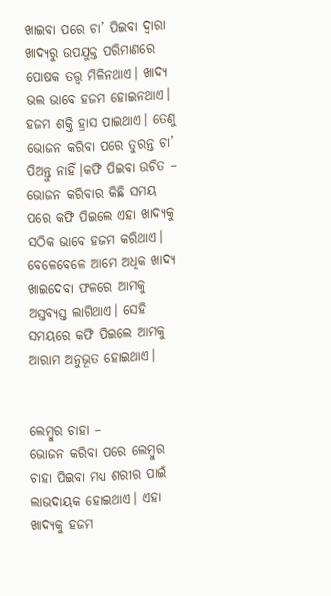ଖାଇବା ପରେ ଚା’ ପିଇବା ଦ୍ୱାରା ଖାଦ୍ୟରୁ ଉପଯୁକ୍ତ ପରିମାଣରେ ପୋଷକ ତତ୍ତ୍ୱ ମିଳିନଥାଏ। ଖାଦ୍ୟ ଭଲ ଭାବେ ହଜମ ହୋଇନଥାଏ। ହଜମ ଶକ୍ତି ହ୍ରାସ ପାଇଥାଏ। ତେଣୁ ଭୋଜନ କରିବା ପରେ ତୁରନ୍ତ ଚା’ ପିଅନ୍ତୁ ନାହିଁ।କଫି ପିଇବା ଉଚିତ –
ଭୋଜନ କରିବାର କିଛି ସମୟ ପରେ କଫି ପିଇଲେ ଏହା ଖାଦ୍ୟକୁ ସଠିକ ଭାବେ ହଜମ କରିଥାଏ। ବେଳେବେଳେ ଆମେ ଅଧିକ ଖାଦ୍ୟ ଖାଇଦେବା ଫଳରେ ଆମକୁ ଅସ୍ତବ୍ୟସ୍ତ ଲାଗିଥାଏ। ସେହି ସମୟରେ କଫି ପିଇଲେ ଆମକୁ ଆରାମ ଅନୁଭୂତ ହୋଇଥାଏ।


ଲେମ୍ବୁର ଚାହା –
ଭୋଜନ କରିବା ପରେ ଲେମ୍ବୁର ଚାହା ପିଇବା ମଧ୍ୟ ଶରୀର ପାଇଁ ଲାଭଦାୟକ ହୋଇଥାଏ। ଏହା ଖାଦ୍ୟକୁ ହଜମ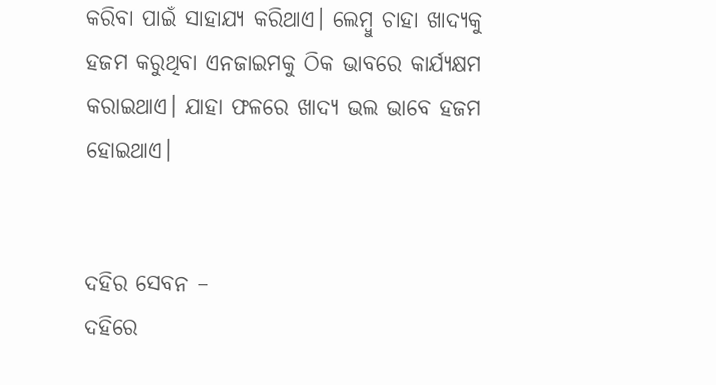କରିବା ପାଇଁ ସାହାଯ୍ୟ କରିଥାଏ। ଲେମ୍ବୁ ଚାହା ଖାଦ୍ୟକୁ ହଜମ କରୁଥିବା ଏନଜାଇମକୁ ଠିକ ଭାବରେ କାର୍ଯ୍ୟକ୍ଷମ କରାଇଥାଏ। ଯାହା ଫଳରେ ଖାଦ୍ୟ ଭଲ ଭାବେ ହଜମ ହୋଇଥାଏ।


ଦହିର ସେବନ –
ଦହିରେ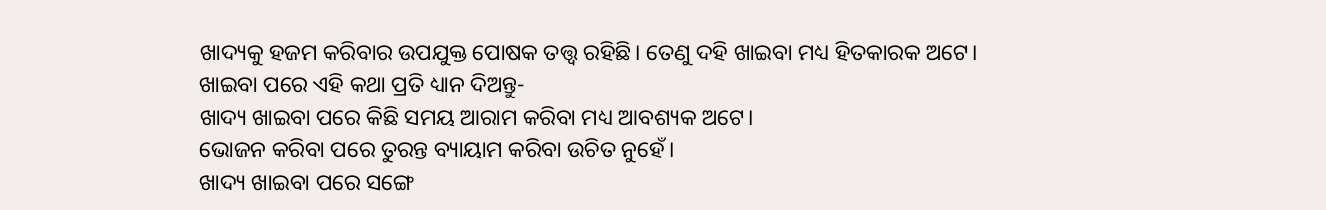ଖାଦ୍ୟକୁ ହଜମ କରିବାର ଉପଯୁକ୍ତ ପୋଷକ ତତ୍ତ୍ୱ ରହିଛି। ତେଣୁ ଦହି ଖାଇବା ମଧ୍ୟ ହିତକାରକ ଅଟେ।
ଖାଇବା ପରେ ଏହି କଥା ପ୍ରତି ଧ୍ୟାନ ଦିଅନ୍ତୁ-
ଖାଦ୍ୟ ଖାଇବା ପରେ କିଛି ସମୟ ଆରାମ କରିବା ମଧ୍ୟ ଆବଶ୍ୟକ ଅଟେ।
ଭୋଜନ କରିବା ପରେ ତୁରନ୍ତ ବ୍ୟାୟାମ କରିବା ଉଚିତ ନୁହେଁ।
ଖାଦ୍ୟ ଖାଇବା ପରେ ସଙ୍ଗେ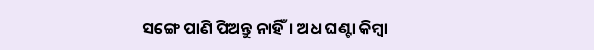ସଙ୍ଗେ ପାଣି ପିଅନ୍ତୁ ନାହିଁ। ଅଧ ଘଣ୍ଟା କିମ୍ବା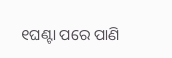୧ଘଣ୍ଟା ପରେ ପାଣି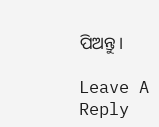ପିଅନ୍ତୁ।

Leave A Reply